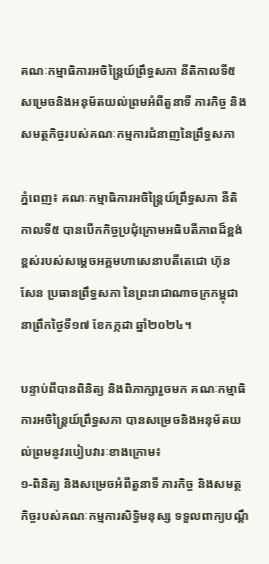គណៈកម្មាធិការអចិន្ត្រៃយ៍ព្រឹទ្ធសភា នីតិកាលទី៥ សម្រេចនិងអនុម័តយល់ព្រមអំពីតួនាទី ភារកិច្ច និងសមត្ថកិច្ចរបស់គណៈកម្មការជំនាញនៃព្រឹទ្ធសភា

ភ្នំពេញ៖ គណៈកម្មាធិការអចិន្ត្រៃយ៍ព្រឹទ្ធសភា នីតិកាលទី៥ បានបើកកិច្ចប្រជុំក្រោមអធិបតីភាពដ៏ខ្ពង់ខ្ពស់របស់សម្តេចអគ្គមហាសេនាបតីតេជោ ហ៊ុន សែន ប្រធានព្រឹទ្ធសភា នៃព្រះរាជាណាចក្រកម្ពុជា នាព្រឹកថ្ងៃទី១៧ ខែកក្កដា ឆ្នាំ២០២៤។

បន្ទាប់ពីបានពិនិត្យ និងពិភាក្សារួចមក គណៈកម្មាធិការអចិន្ត្រៃយ៍ព្រឹទ្ធសភា បានសម្រេចនិងអនុម័តយល់ព្រមនូវរបៀបវារៈខាងក្រោម៖
១-ពិនិត្យ និងសម្រេចអំពីតួនាទី ភារកិច្ច និងសមត្ថកិច្ចរបស់គណៈកម្មការសិទ្ធិមនុស្ស ទទួលពាក្យបណ្ដឹ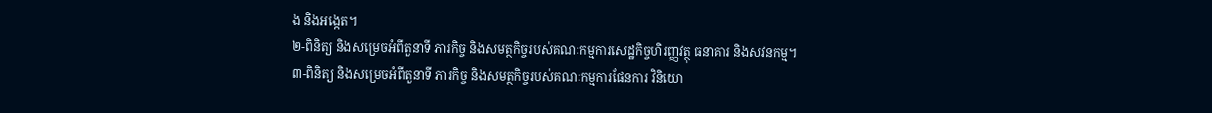ង និងអង្កេត។
២-ពិនិត្យ និងសម្រេចអំពីតួនាទី ភារកិច្ច និងសមត្ថកិច្ចរបស់គណៈកម្មការសេដ្ឋកិច្ចហិរញ្ញវត្ថុ ធនាគារ និងសវនកម្ម។
៣-ពិនិត្យ និងសម្រេចអំពីតួនាទី ភារកិច្ច និងសមត្ថកិច្ចរបស់គណៈកម្មការផែនការ វិនិយោ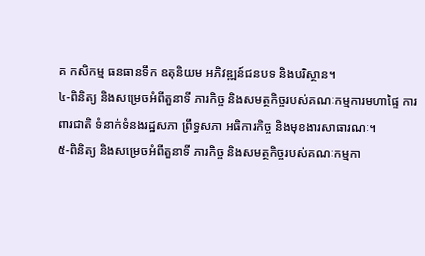គ កសិកម្ម ធនធានទឹក ឧតុនិយម អភិវឌ្ឍន៍ជនបទ និងបរិស្ថាន។
៤-ពិនិត្យ និងសម្រេចអំពីតួនាទី ភារកិច្ច និងសមត្ថកិច្ចរបស់គណៈកម្មការមហាផ្ទៃ ការពារជាតិ ទំនាក់ទំនងរដ្ឋសភា ព្រឹទ្ធសភា អធិការកិច្ច និងមុខងារសាធារណៈ។
៥-ពិនិត្យ និងសម្រេចអំពីតួនាទី ភារកិច្ច និងសមត្ថកិច្ចរបស់គណៈកម្មកា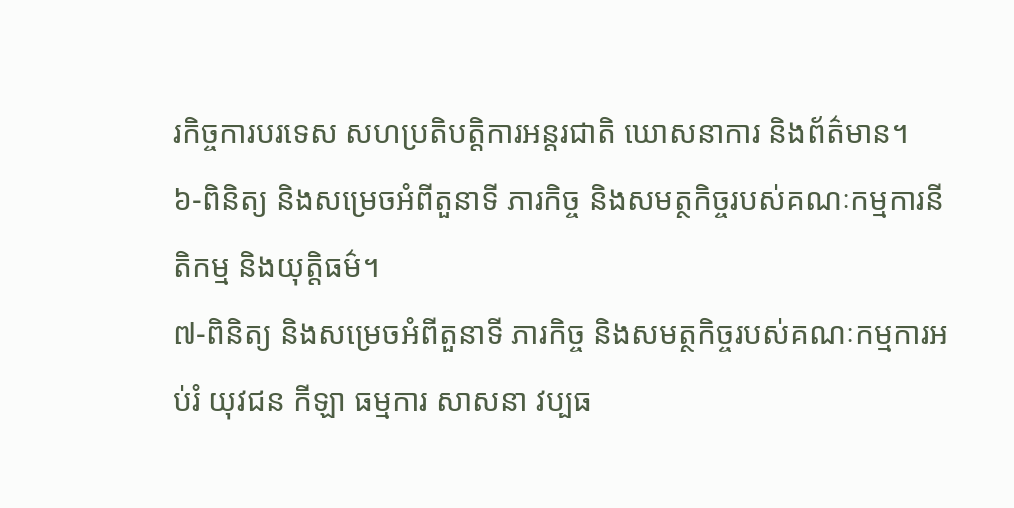រកិច្ចការបរទេស សហប្រតិបត្តិការអន្តរជាតិ ឃោសនាការ និងព័ត៌មាន។
៦-ពិនិត្យ និងសម្រេចអំពីតួនាទី ភារកិច្ច និងសមត្ថកិច្ចរបស់គណៈកម្មការនីតិកម្ម និងយុត្តិធម៌។
៧-ពិនិត្យ និងសម្រេចអំពីតួនាទី ភារកិច្ច និងសមត្ថកិច្ចរបស់គណៈកម្មការអប់រំ យុវជន កីឡា ធម្មការ សាសនា វប្បធ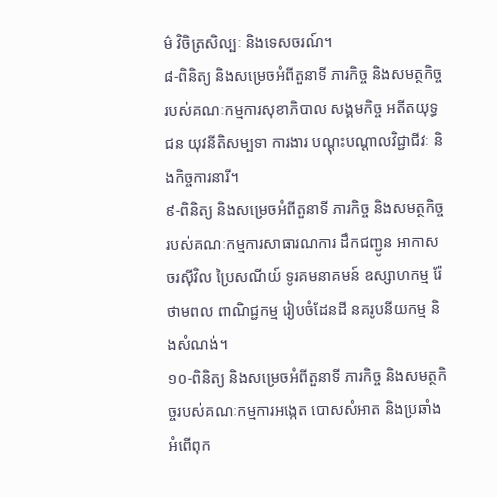ម៌ វិចិត្រសិល្បៈ និងទេសចរណ៍។
៨-ពិនិត្យ និងសម្រេចអំពីតួនាទី ភារកិច្ច និងសមត្ថកិច្ចរបស់គណៈកម្មការសុខាភិបាល សង្គមកិច្ច អតីតយុទ្ធជន យុវនីតិសម្បទា ការងារ បណ្ដុះបណ្ដាលវិជ្ជាជីវៈ និងកិច្ចការនារី។
៩-ពិនិត្យ និងសម្រេចអំពីតួនាទី ភារកិច្ច និងសមត្ថកិច្ចរបស់គណៈកម្មការសាធារណការ ដឹកជញ្ជូន អាកាសចរស៊ីវិល ប្រៃសណីយ៍ ទូរគមនាគមន៍ ឧស្សាហកម្ម រ៉ែ ថាមពល ពាណិជ្ជកម្ម រៀបចំដែនដី នគរូបនីយកម្ម និងសំណង់។
១០-ពិនិត្យ និងសម្រេចអំពីតួនាទី ភារកិច្ច និងសមត្ថកិច្ចរបស់គណៈកម្មការអង្កេត បោសសំអាត និងប្រឆាំងអំពើពុក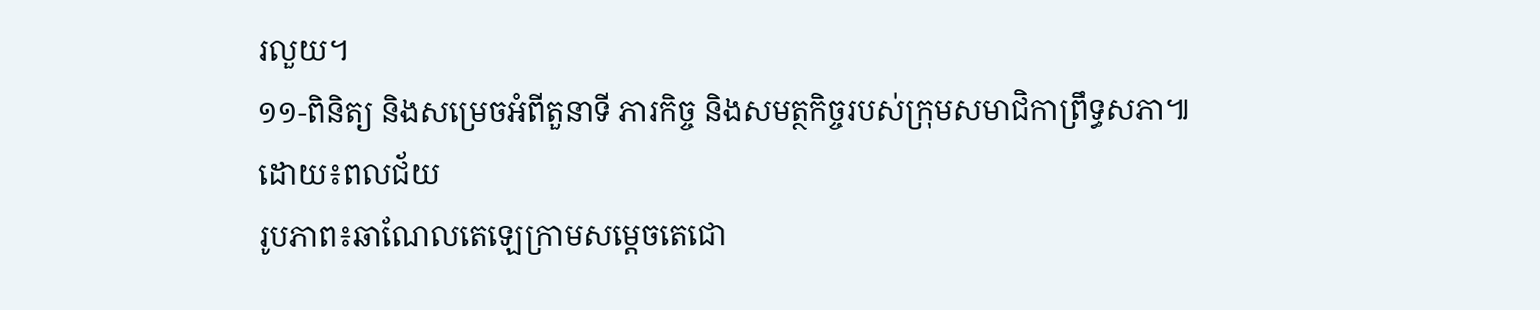រលួយ។
១១-ពិនិត្យ និងសម្រេចអំពីតួនាទី ភារកិច្ច និងសមត្ថកិច្ចរបស់ក្រុមសមាជិកាព្រឹទ្ធសភា៕
ដោយ៖ពលជ័យ
រូបភាព៖ឆាណែលតេឡេក្រាមសម្តេចតេជោ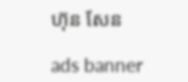ហ៊ុន សែន

ads banner